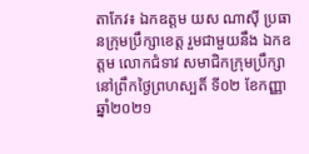តាកែវ៖ ឯកឧត្តម យស ណាស៊ី ប្រធានក្រុមប្រឹក្សាខេត្ត រួមជាមួយនឹង ឯកឧត្តម លោកជំទាវ សមាជិកក្រុមប្រឹក្សា នៅព្រឹកថ្ងៃព្រហស្បតិ៍ ទី០២ ខែកញ្ញា ឆ្នាំ២០២១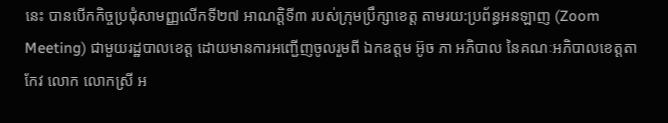នេះ បានបើកកិច្ចប្រជុំសាមញ្ញលើកទី២៧ អាណត្តិទី៣ របស់ក្រុមប្រឹក្សាខេត្ត តាមរយ:ប្រព័ន្ធអនឡាញ (Zoom Meeting) ជាមួយរដ្ឋបាលខេត្ត ដោយមានការអញ្ជើញចូលរួមពី ឯកឧត្តម អ៊ូច ភា អភិបាល នៃគណៈអភិបាលខេត្តតាកែវ លោក លោកស្រី អ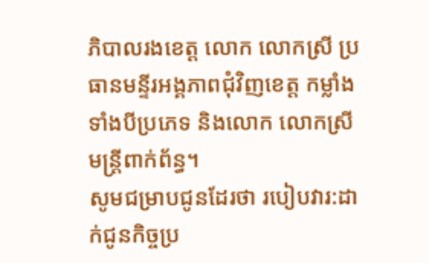ភិបាលរងខេត្ត លោក លោកស្រី ប្រធានមន្ទីរអង្គភាពជុំវិញខេត្ត កម្លាំងទាំងបីប្រភេទ និងលោក លោកស្រី មន្ត្រីពាក់ព័ន្ធ។
សូមជម្រាបជូនដែរថា របៀបវារ:ដាក់ជូនកិច្ចប្រ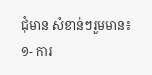ជុំមាន សំខាន់ៗរួមមាន៖
១- ការ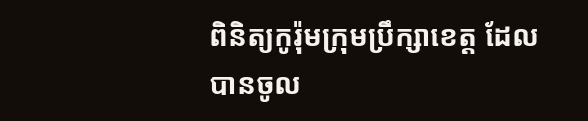ពិនិត្យកូរ៉ុមក្រុមប្រឹក្សាខេត្ត ដែលបានចូល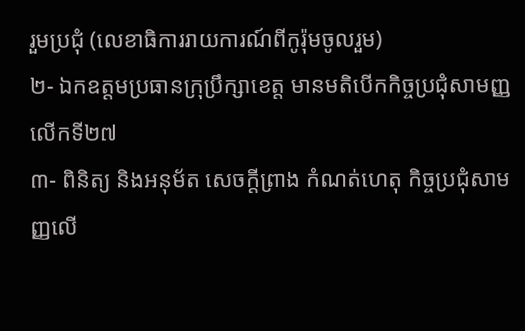រួមប្រជុំ (លេខាធិការរាយការណ៍ពីកូរ៉ុមចូលរួម)
២- ឯកឧត្ដមប្រធានក្រុប្រឹក្សាខេត្ត មានមតិបើកកិច្ចប្រជុំសាមញ្ញលើកទី២៧
៣- ពិនិត្យ និងអនុម័ត សេចក្ដីព្រាង កំណត់ហេតុ កិច្ចប្រជុំសាមញ្ញលើ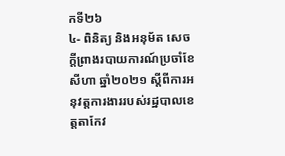កទី២៦
៤- ពិនិត្យ និងអនុម័ត សេចក្ដីព្រាងរបាយការណ៍ប្រចាំខែសីហា ឆ្នាំ២០២១ ស្ដីពីការអនុវត្តការងាររបស់រដ្ឋបាលខេត្តតាកែវ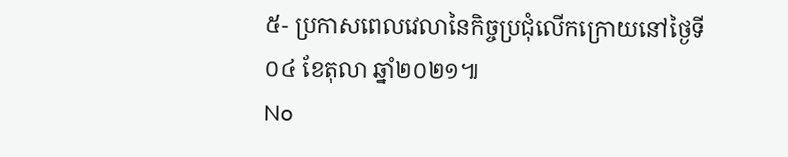៥- ប្រកាសពេលវេលានៃកិច្ចប្រជុំលើកក្រោយនៅថ្ងៃទី០៤ ខែតុលា ឆ្នាំ២០២១៕
No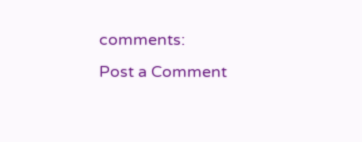comments:
Post a Comment